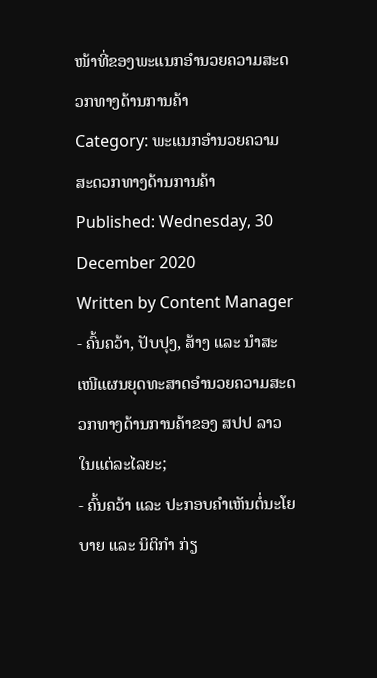ໜ້າທີ່ຂອງພະແນກອຳນວຍຄວາມສະດວກທາງດ້ານການຄ້າ
Category: ພະແນກອຳນວຍຄວາມສະດວກທາງດ້ານການຄ້າ
Published: Wednesday, 30 December 2020
Written by Content Manager
- ຄົ້ນຄວ້າ, ປັບປຸງ, ສ້າງ ແລະ ນຳສະເໜີແຜນຍຸດທະສາດອຳນວຍຄວາມສະດວກທາງດ້ານການຄ້າຂອງ ສປປ ລາວ ໃນແຕ່ລະໄລຍະ;
- ຄົ້ນຄວ້າ ແລະ ປະກອບຄຳເຫັນຕໍ່ນະໂຍບາຍ ແລະ ນິຕິກຳ ກ່ຽ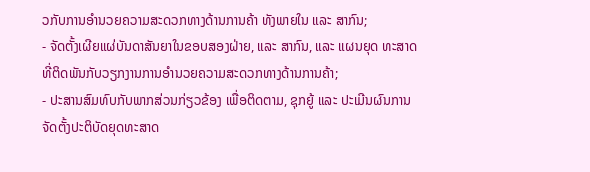ວກັບການອຳນວຍຄວາມສະດວກທາງດ້ານການຄ້າ ທັງພາຍໃນ ແລະ ສາກົນ;
- ຈັດຕັ້ງເຜີຍແຜ່ບັນດາສັນຍາໃນຂອບສອງຝ່າຍ, ແລະ ສາກົນ, ແລະ ແຜນຍຸດ ທະສາດທີ່ຕິດພັນກັບວຽກງານການອຳນວຍຄວາມສະດວກທາງດ້ານການຄ້າ;
- ປະສານສົມທົບກັບພາກສ່ວນກ່ຽວຂ້ອງ ເພື່ອຕິດຕາມ, ຊຸກຍູ້ ແລະ ປະເມີນຜົນການຈັດຕັ້ງປະຕິບັດຍຸດທະສາດ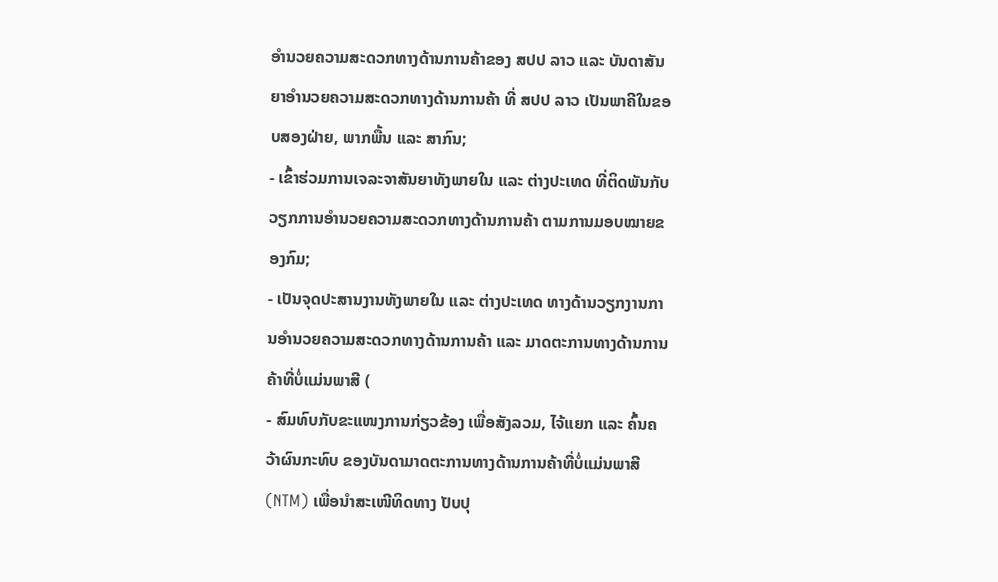ອຳນວຍຄວາມສະດວກທາງດ້ານການຄ້າຂອງ ສປປ ລາວ ແລະ ບັນດາສັນຍາອຳນວຍຄວາມສະດວກທາງດ້ານການຄ້າ ທີ່ ສປປ ລາວ ເປັນພາຄີໃນຂອບສອງຝ່າຍ, ພາກພື້ນ ແລະ ສາກົນ;
- ເຂົ້າຮ່ວມການເຈລະຈາສັນຍາທັງພາຍໃນ ແລະ ຕ່າງປະເທດ ທີ່ຕິດພັນກັບວຽກການອຳນວຍຄວາມສະດວກທາງດ້ານການຄ້າ ຕາມການມອບໝາຍຂອງກົມ;
- ເປັນຈຸດປະສານງານທັງພາຍໃນ ແລະ ຕ່າງປະເທດ ທາງດ້ານວຽກງານການອຳນວຍຄວາມສະດວກທາງດ້ານການຄ້າ ແລະ ມາດຕະການທາງດ້ານການຄ້າທີ່ບໍ່ແມ່ນພາສີ (
- ສົມທົບກັບຂະແໜງການກ່ຽວຂ້ອງ ເພື່ອສັງລວມ, ໄຈ້ແຍກ ແລະ ຄົ້ນຄວ້າຜົນກະທົບ ຂອງບັນດາມາດຕະການທາງດ້ານການຄ້າທີ່ບໍ່ແມ່ນພາສີ (NTM) ເພື່ອນໍາສະເໜີທິດທາງ ປັບປຸ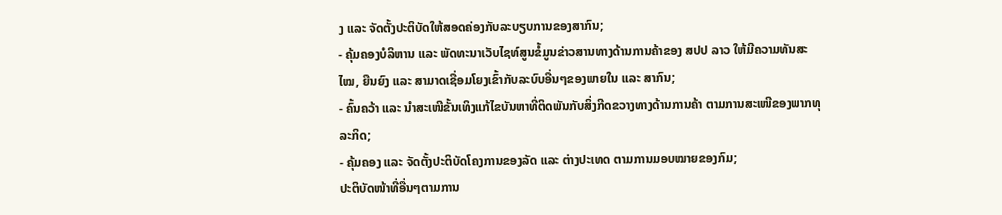ງ ແລະ ຈັດຕັ້ງປະຕິບັດໃຫ້ສອດຄ່ອງກັບລະບຽບການຂອງສາກົນ;
- ຄຸ້ມຄອງບໍລິຫານ ແລະ ພັດທະນາເວັບໄຊທ໌ສູນຂໍ້ມູນຂ່າວສານທາງດ້ານການຄ້າຂອງ ສປປ ລາວ ໃຫ້ມີຄວາມທັນສະໄໝ, ຍືນຍົງ ແລະ ສາມາດເຊື່ອມໂຍງເຂົ້າກັບລະບົບອື່ນໆຂອງພາຍໃນ ແລະ ສາກົນ;
- ຄົ້ນຄວ້າ ແລະ ນໍາສະເໜີຂັ້ນເທິງແກ້ໄຂບັນຫາທີ່ຕິດພັນກັບສິ່ງກີດຂວາງທາງດ້ານການຄ້າ ຕາມການສະເໜີຂອງພາກທຸລະກິດ;
- ຄຸ້ມຄອງ ແລະ ຈັດຕັ້ງປະຕິບັດໂຄງການຂອງລັດ ແລະ ຕ່າງປະເທດ ຕາມການມອບໝາຍຂອງກົມ;
ປະຕິບັດໜ້າທີ່ອື່ນໆຕາມການ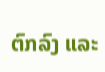ຕົກລົງ ແລະ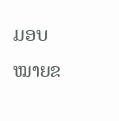ມອບໝາຍຂ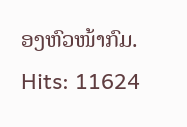ອງຫົວໜ້າກົມ.
Hits: 11624